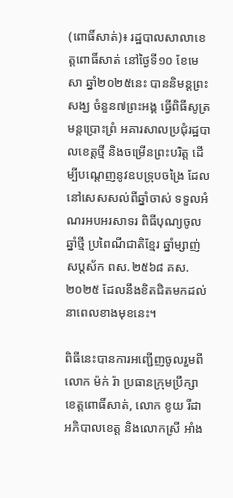(ពោធិ៍សាត់)៖ រដ្ឋបាលសាលាខេត្តពោធិ៍សាត់ នៅថ្ងៃទី១០ ខែមេសា ឆ្នាំ២០២៥នេះ បាននិមន្តព្រះសង្ឃ ចំនួន៧ព្រះអង្គ ធ្វើពិធីសូត្រមន្តប្រោះព្រំ អគារសាលប្រជុំរដ្ឋបាលខេត្តថ្មី និងចម្រើនព្រះបរិត្ត ដើម្បីបណ្តេញនូវឧបទ្រុបចង្រៃ ដែលនៅសេសសល់ពីឆ្នាំចាស់ ទទួលអំណរអបអរសាទរ ពិធីបុណ្យចូលឆ្នាំថ្មី ប្រពៃណីជាតិខ្មែរ ឆ្នាំម្សាញ់ សប្តស័ក ពស.២៥៦៨ គស.២០២៥ ដែលនឹងខិតជិតមកដល់នាពេលខាងមុខនេះ។

ពិធីនេះបានការអញ្ជើញចូលរួមពី លោក ម៉ក់ រ៉ា ប្រធានក្រុមប្រឹក្សាខេត្តពោធិ៍សាត់, លោក ខូយ រីដា អភិបាលខេត្ត និងលោកស្រី អាំង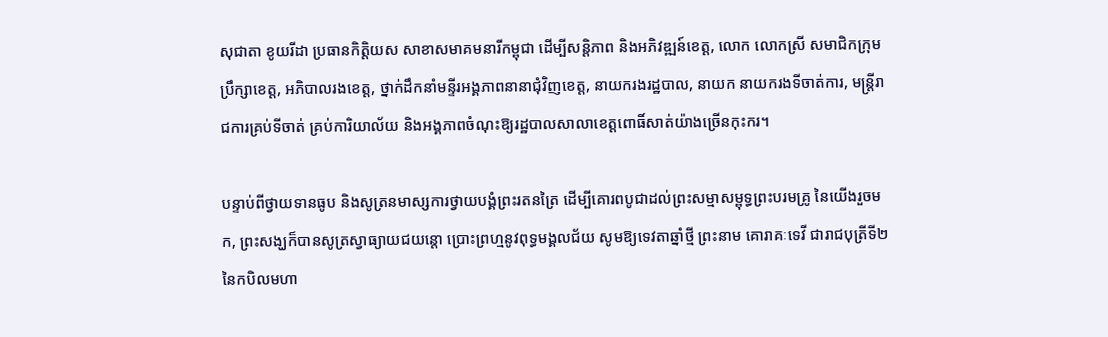សុជាតា ខូយរីដា ប្រធានកិត្តិយស សាខាសមាគមនារីកម្ពុជា ដើម្បីសន្តិភាព និងអភិវឌ្ឍន៍ខេត្ត, លោក លោកស្រី សមាជិកក្រុមប្រឹក្សាខេត្ត, អភិបាលរងខេត្ត, ថ្នាក់ដឹកនាំមន្ទីរអង្គភាពនានាជុំវិញខេត្ត, នាយករងរដ្ឋបាល, នាយក នាយករងទីចាត់ការ, មន្រ្តីរាជការគ្រប់ទីចាត់ គ្រប់ការិយាល័យ និងអង្គភាពចំណុះឱ្យរដ្ឋបាលសាលាខេត្តពោធិ៍សាត់យ៉ាងច្រើនកុះករ។

បន្ទាប់ពីថ្វាយទានធូប និងសូត្រនមាស្សការថ្វាយបង្គំព្រះរតនត្រៃ ដើម្បីគោរពបូជាដល់ព្រះសម្មាសម្ពុទ្ធព្រះបរមគ្រូ នៃយើងរួចមក, ព្រះសង្ឃក៏បានសូត្រស្វាធ្យាយជយន្តោ ប្រោះព្រហ្មនូវពុទ្ធមង្គលជ័យ សូមឱ្យទេវតាឆ្នាំថ្មី ព្រះនាម គោរាគៈទេវី ជារាជបុត្រីទី២ នៃកបិលមហា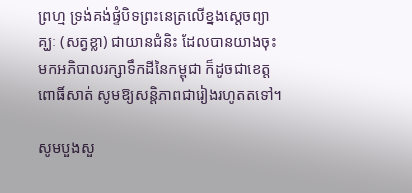ព្រហ្ម ទ្រង់គង់ផ្ទំបិទព្រះនេត្រលើខ្នងសេ្តចព្យាគ្ឃៈ (សត្វខ្លា) ជាយានជំនិះ ដែលបានយាងចុះមកអភិបាលរក្សាទឹកដីនៃកម្ពុជា ក៏ដូចជាខេត្តពោធិ៍សាត់ សូមឱ្យសន្តិភាពជារៀងរហូតតទៅ។

សូមបួងសួ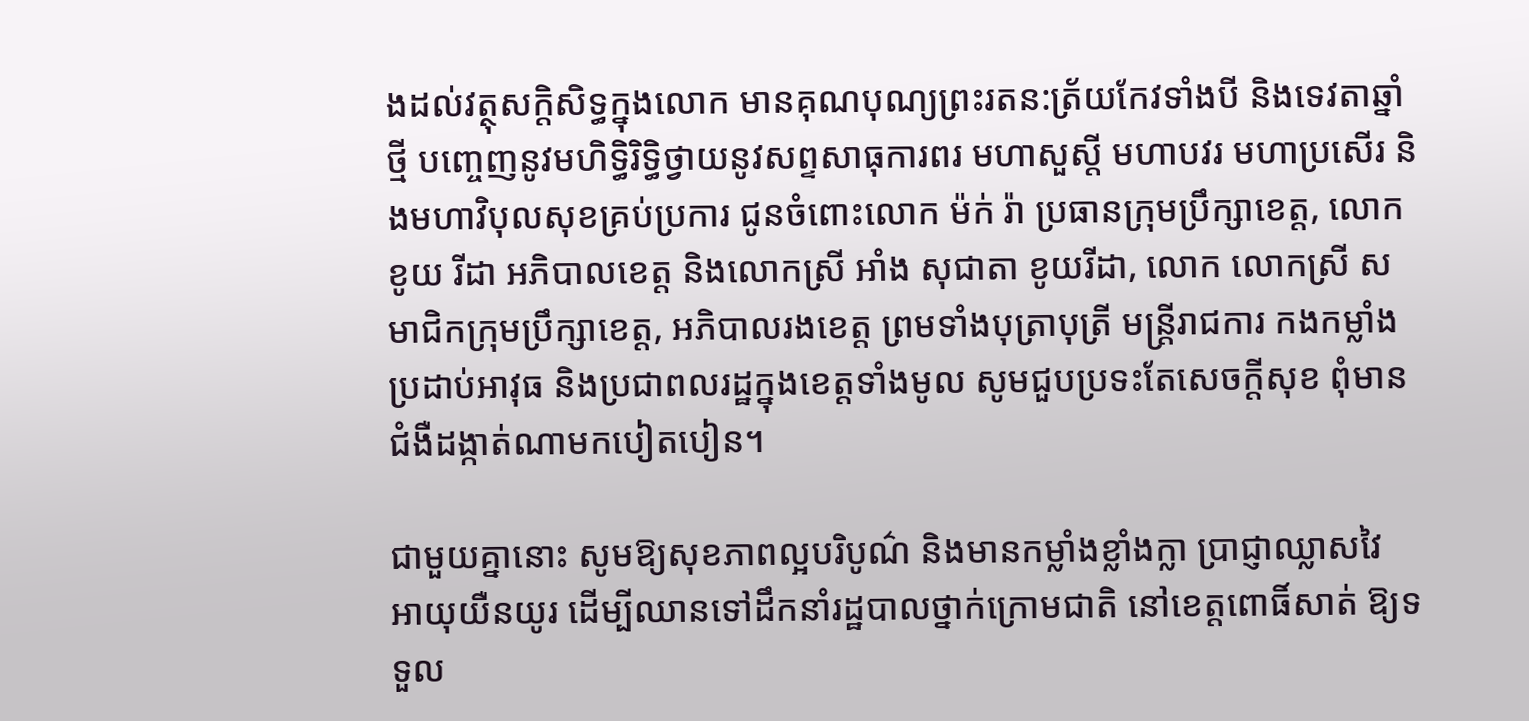ងដល់វត្ថុសក្តិសិទ្ធក្នុងលោក មានគុណបុណ្យព្រះរតន:ត្រ័យកែវទាំងបី និងទេវតាឆ្នាំថ្មី បញ្ចេញនូវមហិទ្ធិរិទ្ធិថ្វាយនូវសព្ទសាធុការពរ មហាសួស្តី មហាបវរ មហាប្រសើរ និងមហាវិបុលសុខគ្រប់ប្រការ ជូនចំពោះលោក ម៉ក់ រ៉ា ប្រធានក្រុមប្រឹក្សាខេត្ត, លោក ខូយ រីដា អភិបាលខេត្ត និងលោកស្រី អាំង សុជាតា ខូយរីដា, លោក លោកស្រី សមាជិកក្រុមប្រឹក្សាខេត្ត, អភិបាលរងខេត្ត ព្រមទាំងបុត្រាបុត្រី មន្រ្តីរាជការ កងកម្លាំងប្រដាប់អាវុធ និងប្រជាពលរដ្ឋក្នុងខេត្តទាំងមូល សូមជួបប្រទះតែសេចក្តីសុខ ពុំមានជំងឺដង្កាត់ណាមកបៀតបៀន។

ជាមួយគ្នានោះ សូមឱ្យសុខភាពល្អបរិបូណ៌ និងមានកម្លាំងខ្លាំងក្លា ប្រាជ្ញាឈ្លាសវៃ អាយុយឺនយូរ ដើម្បីឈានទៅដឹកនាំរដ្ឋបាលថ្នាក់ក្រោមជាតិ នៅខេត្តពោធិ៍សាត់ ឱ្យទទួល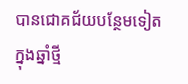បានជោគជ័យបន្ថែមទៀតក្នុងឆ្នាំថ្មី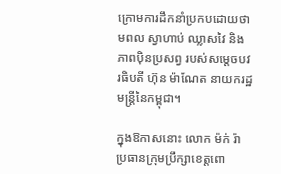ក្រោមការដឹកនាំប្រកបដោយថាមពល ស្វាហាប់ ឈ្លាសវៃ និងភាពប៉ិនប្រសព្វ របស់សម្តេចបវរធិបតី ហ៊ុន ម៉ាណែត នាយករដ្ឋមន្ត្រីនៃកម្ពុជា។

ក្នុងឱកាសនោះ លោក ម៉ក់ រ៉ា ប្រធានក្រុមប្រឹក្សាខេត្តពោ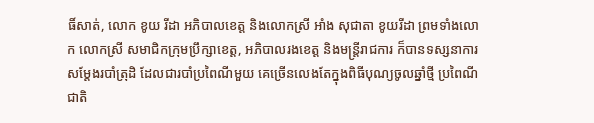ធិ៍សាត់, លោក ខូយ រីដា អភិបាលខេត្ត និងលោកស្រី អាំង សុជាតា ខូយរីដា ព្រមទាំងលោក លោកស្រី សមាជិកក្រុមប្រឹក្សាខេត្ត, អភិបាលរងខេត្ត និងមន្រ្តីរាជការ ក៏បានទស្សនាការសម្តែងរបាំត្រុដិ ដែលជារបាំប្រពៃណីមួយ គេច្រើនលេងតែក្នុងពិធីបុណ្យចូលឆ្នាំថ្មី ប្រពៃណីជាតិ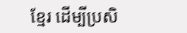ខ្មែរ ដើម្បីប្រសិ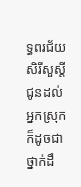ទ្ធពរជ័យ សិរីសួស្តី ជូនដល់អ្នកស្រុក ក៏ដូចជាថ្នាក់ដឹ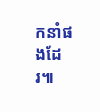កនាំផងដែរ៕